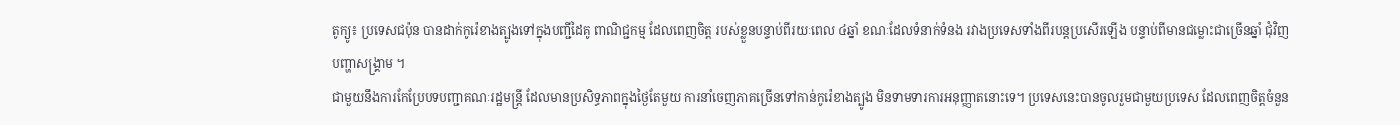តូក្យូ៖ ប្រទេសជប៉ុន បានដាក់កូរ៉េខាងត្បូងទៅក្នុងបញ្ជីដៃគូ ពាណិជ្ជកម្ម ដែលពេញចិត្ត របស់ខ្លួនបន្ទាប់ពីរយៈពេល ៤ឆ្នាំ ខណៈដែលទំនាក់ទំនង រវាងប្រទេសទាំងពីរបន្តប្រសើរឡើង បន្ទាប់ពីមានជម្លោះជាច្រើនឆ្នាំ ជុំវិញបញ្ហាសង្គ្រាម ។
ជាមួយនឹងការកែប្រែបទបញ្ជាគណៈរដ្ឋមន្ត្រី ដែលមានប្រសិទ្ធភាពក្នុងថ្ងៃតែមួយ ការនាំចេញភាគច្រើនទៅកាន់កូរ៉េខាងត្បូង មិនទាមទារការអនុញ្ញាតនោះទេ។ ប្រទេសនេះបានចូលរួមជាមួយប្រទេស ដែលពេញចិត្តចំនួន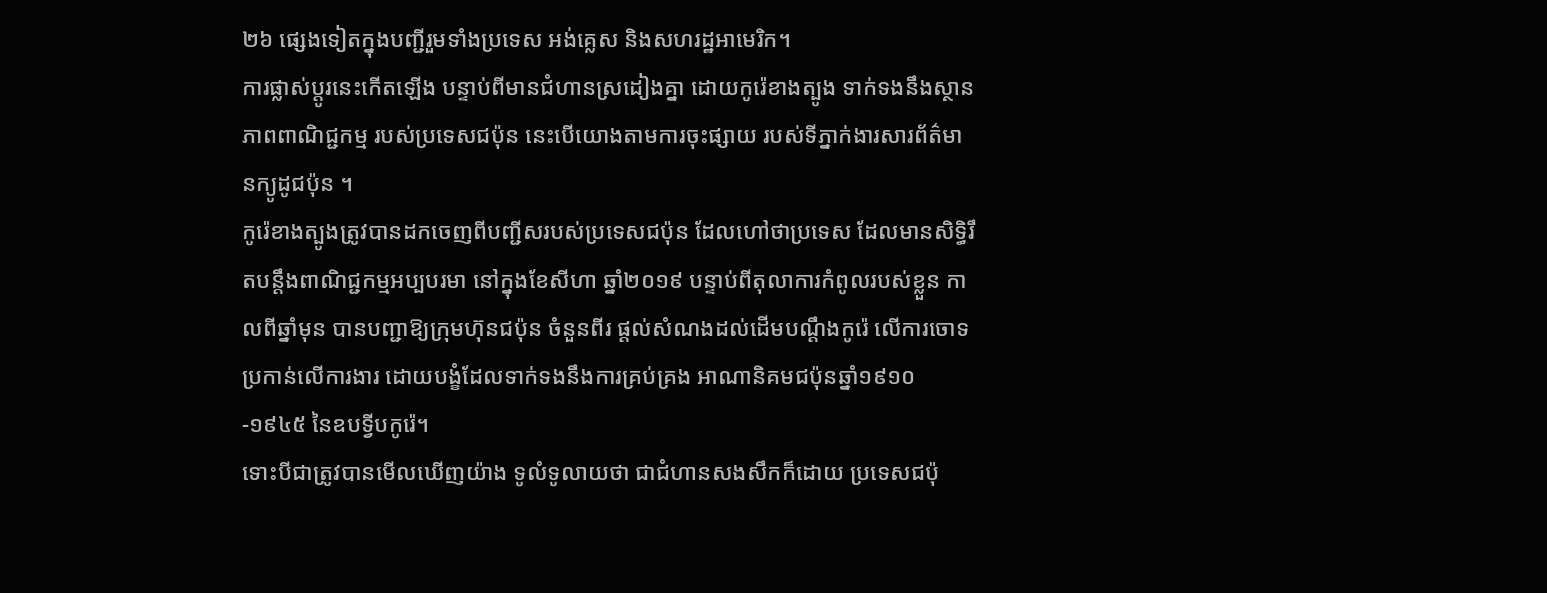២៦ ផ្សេងទៀតក្នុងបញ្ជីរួមទាំងប្រទេស អង់គ្លេស និងសហរដ្ឋអាមេរិក។
ការផ្លាស់ប្តូរនេះកើតឡើង បន្ទាប់ពីមានជំហានស្រដៀងគ្នា ដោយកូរ៉េខាងត្បូង ទាក់ទងនឹងស្ថានភាពពាណិជ្ជកម្ម របស់ប្រទេសជប៉ុន នេះបើយោងតាមការចុះផ្សាយ របស់ទីភ្នាក់ងារសារព័ត៌មានក្យូដូជប៉ុន ។
កូរ៉េខាងត្បូងត្រូវបានដកចេញពីបញ្ជីសរបស់ប្រទេសជប៉ុន ដែលហៅថាប្រទេស ដែលមានសិទ្ធិរឹតបន្តឹងពាណិជ្ជកម្មអប្បបរមា នៅក្នុងខែសីហា ឆ្នាំ២០១៩ បន្ទាប់ពីតុលាការកំពូលរបស់ខ្លួន កាលពីឆ្នាំមុន បានបញ្ជាឱ្យក្រុមហ៊ុនជប៉ុន ចំនួនពីរ ផ្តល់សំណងដល់ដើមបណ្តឹងកូរ៉េ លើការចោទប្រកាន់លើការងារ ដោយបង្ខំដែលទាក់ទងនឹងការគ្រប់គ្រង អាណានិគមជប៉ុនឆ្នាំ១៩១០-១៩៤៥ នៃឧបទ្វីបកូរ៉េ។
ទោះបីជាត្រូវបានមើលឃើញយ៉ាង ទូលំទូលាយថា ជាជំហានសងសឹកក៏ដោយ ប្រទេសជប៉ុ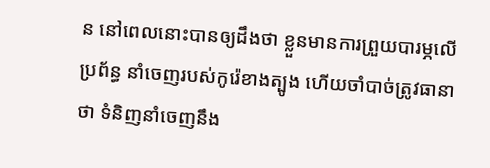ន នៅពេលនោះបានឲ្យដឹងថា ខ្លួនមានការព្រួយបារម្ភលើប្រព័ន្ធ នាំចេញរបស់កូរ៉េខាងត្បូង ហើយចាំបាច់ត្រូវធានាថា ទំនិញនាំចេញនឹង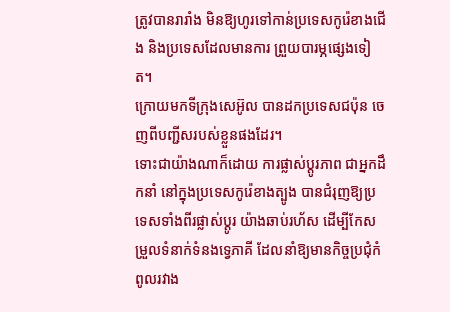ត្រូវបានរារាំង មិនឱ្យហូរទៅកាន់ប្រទេសកូរ៉េខាងជើង និងប្រទេសដែលមានការ ព្រួយបារម្ភផ្សេងទៀត។
ក្រោយមកទីក្រុងសេអ៊ូល បានដកប្រទេសជប៉ុន ចេញពីបញ្ជីសរបស់ខ្លួនផងដែរ។
ទោះជាយ៉ាងណាក៏ដោយ ការផ្លាស់ប្តូរភាព ជាអ្នកដឹកនាំ នៅក្នុងប្រទេសកូរ៉េខាងត្បូង បានជំរុញឱ្យប្រទេសទាំងពីរផ្លាស់ប្តូរ យ៉ាងឆាប់រហ័ស ដើម្បីកែសម្រួលទំនាក់ទំនងទ្វេភាគី ដែលនាំឱ្យមានកិច្ចប្រជុំកំពូលរវាង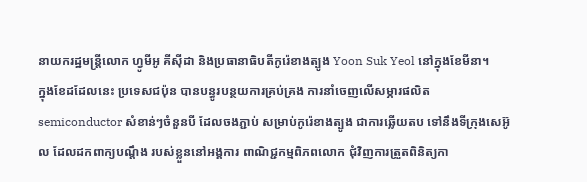នាយករដ្ឋមន្ត្រីលោក ហ្វូមីអូ គីស៊ីដា និងប្រធានាធិបតីកូរ៉េខាងត្បូង Yoon Suk Yeol នៅក្នុងខែមីនា។
ក្នុងខែដដែលនេះ ប្រទេសជប៉ុន បានបន្ធូរបន្ថយការគ្រប់គ្រង ការនាំចេញលើសម្ភារផលិត semiconductor សំខាន់ៗចំនួនបី ដែលចងភ្ជាប់ សម្រាប់កូរ៉េខាងត្បូង ជាការឆ្លើយតប ទៅនឹងទីក្រុងសេអ៊ូល ដែលដកពាក្យបណ្តឹង របស់ខ្លួននៅអង្គការ ពាណិជ្ជកម្មពិភពលោក ជុំវិញការត្រួតពិនិត្យកា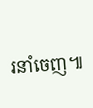រនាំចេញ៕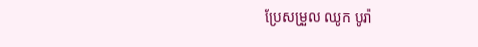ប្រែសម្រួល ឈូក បូរ៉ា